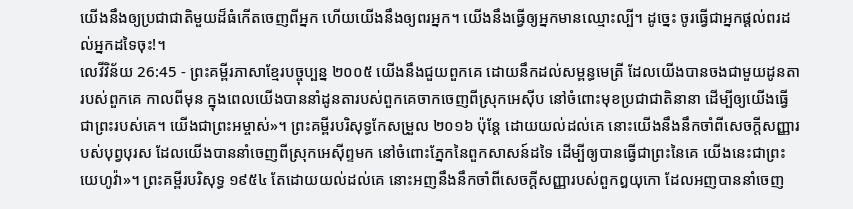យើងនឹងឲ្យប្រជាជាតិមួយដ៏ធំកើតចេញពីអ្នក ហើយយើងនឹងឲ្យពរអ្នក។ យើងនឹងធ្វើឲ្យអ្នកមានឈ្មោះល្បី។ ដូច្នេះ ចូរធ្វើជាអ្នកផ្ដល់ពរដល់អ្នកដទៃចុះ!។
លេវីវិន័យ 26:45 - ព្រះគម្ពីរភាសាខ្មែរបច្ចុប្បន្ន ២០០៥ យើងនឹងជួយពួកគេ ដោយនឹកដល់សម្ពន្ធមេត្រី ដែលយើងបានចងជាមួយដូនតារបស់ពួកគេ កាលពីមុន ក្នុងពេលយើងបាននាំដូនតារបស់ពួកគេចាកចេញពីស្រុកអេស៊ីប នៅចំពោះមុខប្រជាជាតិនានា ដើម្បីឲ្យយើងធ្វើជាព្រះរបស់គេ។ យើងជាព្រះអម្ចាស់»។ ព្រះគម្ពីរបរិសុទ្ធកែសម្រួល ២០១៦ ប៉ុន្តែ ដោយយល់ដល់គេ នោះយើងនឹងនឹកចាំពីសេចក្ដីសញ្ញារបស់បុព្វបុរស ដែលយើងបាននាំចេញពីស្រុកអេស៊ីព្ទមក នៅចំពោះភ្នែកនៃពួកសាសន៍ដទៃ ដើម្បីឲ្យបានធ្វើជាព្រះនៃគេ យើងនេះជាព្រះយេហូវ៉ា»។ ព្រះគម្ពីរបរិសុទ្ធ ១៩៥៤ តែដោយយល់ដល់គេ នោះអញនឹងនឹកចាំពីសេចក្ដីសញ្ញារបស់ពួកឰយុកោ ដែលអញបាននាំចេញ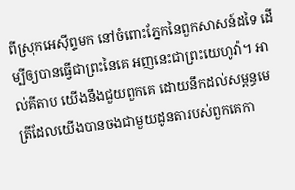ពីស្រុកអេស៊ីព្ទមក នៅចំពោះភ្នែកនៃពួកសាសន៍ដទៃ ដើម្បីឲ្យបានធ្វើជាព្រះនៃគេ អញនេះជាព្រះយេហូវ៉ា។ អាល់គីតាប យើងនឹងជួយពួកគេ ដោយនឹកដល់សម្ពន្ធមេត្រីដែលយើងបានចងជាមួយដូនតារបស់ពួកគេកា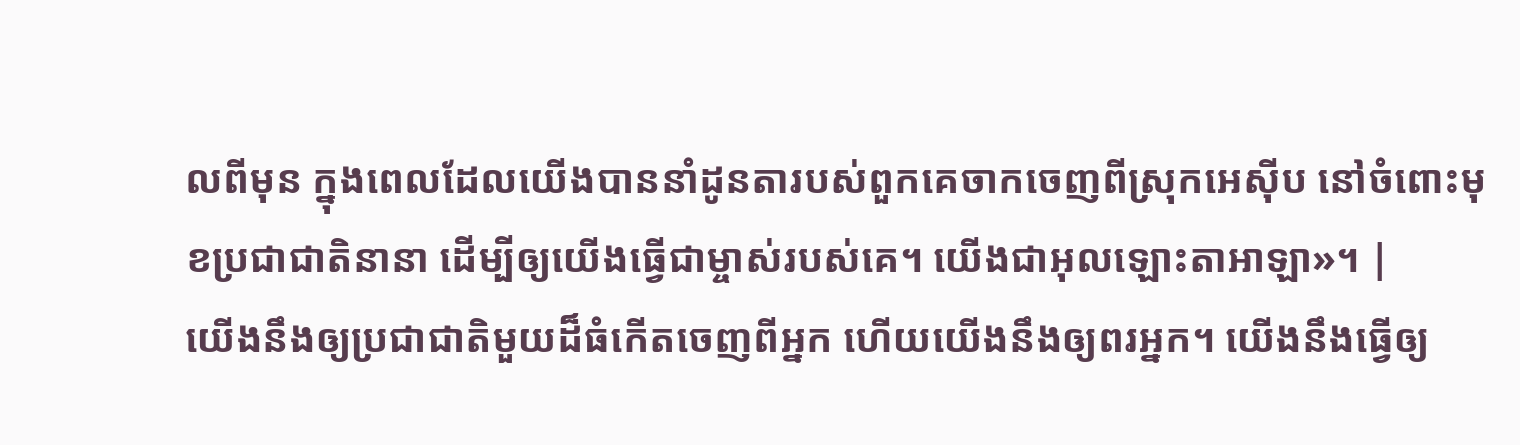លពីមុន ក្នុងពេលដែលយើងបាននាំដូនតារបស់ពួកគេចាកចេញពីស្រុកអេស៊ីប នៅចំពោះមុខប្រជាជាតិនានា ដើម្បីឲ្យយើងធ្វើជាម្ចាស់របស់គេ។ យើងជាអុលឡោះតាអាឡា»។ |
យើងនឹងឲ្យប្រជាជាតិមួយដ៏ធំកើតចេញពីអ្នក ហើយយើងនឹងឲ្យពរអ្នក។ យើងនឹងធ្វើឲ្យ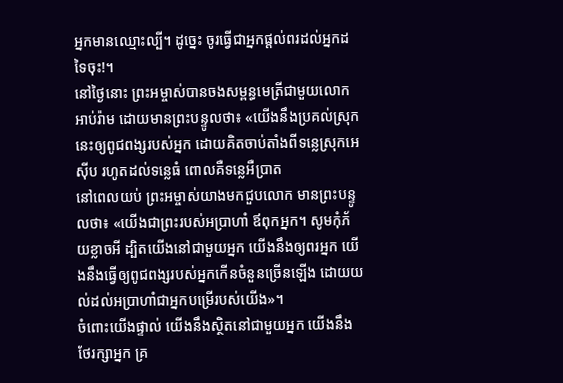អ្នកមានឈ្មោះល្បី។ ដូច្នេះ ចូរធ្វើជាអ្នកផ្ដល់ពរដល់អ្នកដទៃចុះ!។
នៅថ្ងៃនោះ ព្រះអម្ចាស់បានចងសម្ពន្ធមេត្រីជាមួយលោកអាប់រ៉ាម ដោយមានព្រះបន្ទូលថា៖ «យើងនឹងប្រគល់ស្រុកនេះឲ្យពូជពង្សរបស់អ្នក ដោយគិតចាប់តាំងពីទន្លេស្រុកអេស៊ីប រហូតដល់ទន្លេធំ ពោលគឺទន្លេអឺប្រាត
នៅពេលយប់ ព្រះអម្ចាស់យាងមកជួបលោក មានព្រះបន្ទូលថា៖ «យើងជាព្រះរបស់អប្រាហាំ ឪពុកអ្នក។ សូមកុំភ័យខ្លាចអី ដ្បិតយើងនៅជាមួយអ្នក យើងនឹងឲ្យពរអ្នក យើងនឹងធ្វើឲ្យពូជពង្សរបស់អ្នកកើនចំនួនច្រើនឡើង ដោយយល់ដល់អប្រាហាំជាអ្នកបម្រើរបស់យើង»។
ចំពោះយើងផ្ទាល់ យើងនឹងស្ថិតនៅជាមួយអ្នក យើងនឹងថែរក្សាអ្នក គ្រ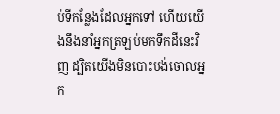ប់ទីកន្លែងដែលអ្នកទៅ ហើយយើងនឹងនាំអ្នកត្រឡប់មកទឹកដីនេះវិញ ដ្បិតយើងមិនបោះបង់ចោលអ្នក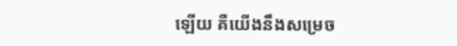ឡើយ គឺយើងនឹងសម្រេច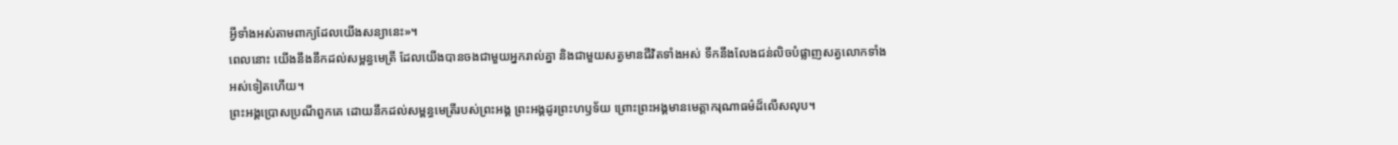អ្វីទាំងអស់តាមពាក្យដែលយើងសន្យានេះ»។
ពេលនោះ យើងនឹងនឹកដល់សម្ពន្ធមេត្រី ដែលយើងបានចងជាមួយអ្នករាល់គ្នា និងជាមួយសត្វមានជីវិតទាំងអស់ ទឹកនឹងលែងជន់លិចបំផ្លាញសត្វលោកទាំងអស់ទៀតហើយ។
ព្រះអង្គប្រោសប្រណីពួកគេ ដោយនឹកដល់សម្ពន្ធមេត្រីរបស់ព្រះអង្គ ព្រះអង្គដូរព្រះហឫទ័យ ព្រោះព្រះអង្គមានមេត្តាករុណាធម៌ដ៏លើសលុប។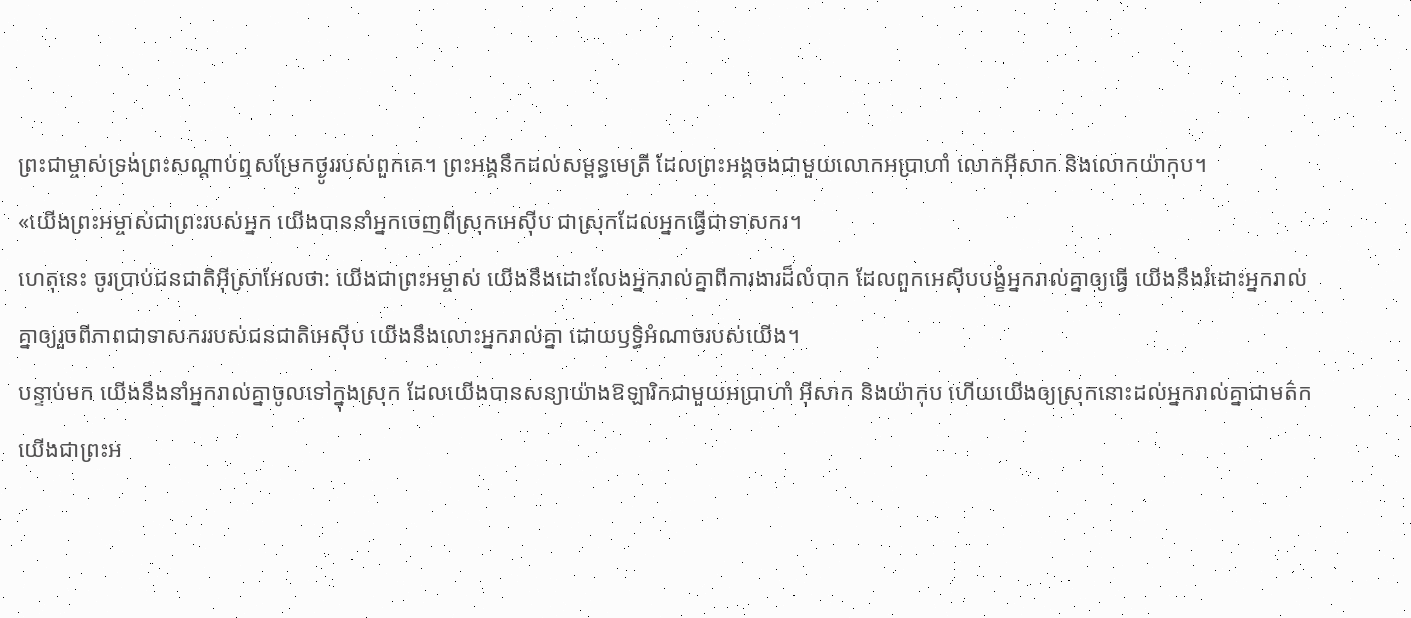ព្រះជាម្ចាស់ទ្រង់ព្រះសណ្ដាប់ឮសម្រែកថ្ងូររបស់ពួកគេ។ ព្រះអង្គនឹកដល់សម្ពន្ធមេត្រី ដែលព្រះអង្គចងជាមួយលោកអប្រាហាំ លោកអ៊ីសាក និងលោកយ៉ាកុប។
«យើងព្រះអម្ចាស់ជាព្រះរបស់អ្នក យើងបាននាំអ្នកចេញពីស្រុកអេស៊ីប ជាស្រុកដែលអ្នកធ្វើជាទាសករ។
ហេតុនេះ ចូរប្រាប់ជនជាតិអ៊ីស្រាអែលថា: យើងជាព្រះអម្ចាស់ យើងនឹងដោះលែងអ្នករាល់គ្នាពីការងារដ៏លំបាក ដែលពួកអេស៊ីបបង្ខំអ្នករាល់គ្នាឲ្យធ្វើ យើងនឹងរំដោះអ្នករាល់គ្នាឲ្យរួចពីភាពជាទាសកររបស់ជនជាតិអេស៊ីប យើងនឹងលោះអ្នករាល់គ្នា ដោយឫទ្ធិអំណាចរបស់យើង។
បន្ទាប់មក យើងនឹងនាំអ្នករាល់គ្នាចូលទៅក្នុងស្រុក ដែលយើងបានសន្យាយ៉ាងឱឡារិកជាមួយអប្រាហាំ អ៊ីសាក និងយ៉ាកុប ហើយយើងឲ្យស្រុកនោះដល់អ្នករាល់គ្នាជាមត៌ក យើងជាព្រះអ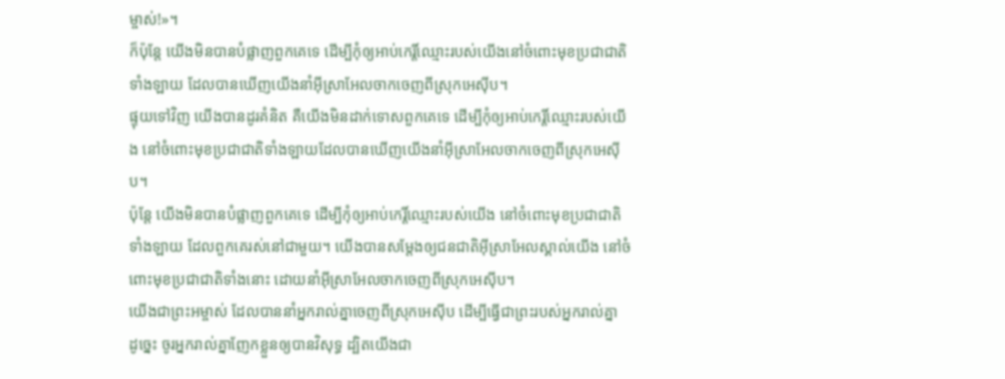ម្ចាស់!»។
ក៏ប៉ុន្តែ យើងមិនបានបំផ្លាញពួកគេទេ ដើម្បីកុំឲ្យអាប់កេរ្តិ៍ឈ្មោះរបស់យើងនៅចំពោះមុខប្រជាជាតិទាំងឡាយ ដែលបានឃើញយើងនាំអ៊ីស្រាអែលចាកចេញពីស្រុកអេស៊ីប។
ផ្ទុយទៅវិញ យើងបានដូរគំនិត គឺយើងមិនដាក់ទោសពួកគេទេ ដើម្បីកុំឲ្យអាប់កេរ្តិ៍ឈ្មោះរបស់យើង នៅចំពោះមុខប្រជាជាតិទាំងឡាយដែលបានឃើញយើងនាំអ៊ីស្រាអែលចាកចេញពីស្រុកអេស៊ីប។
ប៉ុន្តែ យើងមិនបានបំផ្លាញពួកគេទេ ដើម្បីកុំឲ្យអាប់កេរ្តិ៍ឈ្មោះរបស់យើង នៅចំពោះមុខប្រជាជាតិទាំងឡាយ ដែលពួកគេរស់នៅជាមួយ។ យើងបានសម្តែងឲ្យជនជាតិអ៊ីស្រាអែលស្គាល់យើង នៅចំពោះមុខប្រជាជាតិទាំងនោះ ដោយនាំអ៊ីស្រាអែលចាកចេញពីស្រុកអេស៊ីប។
យើងជាព្រះអម្ចាស់ ដែលបាននាំអ្នករាល់គ្នាចេញពីស្រុកអេស៊ីប ដើម្បីធ្វើជាព្រះរបស់អ្នករាល់គ្នា ដូច្នេះ ចូរអ្នករាល់គ្នាញែកខ្លួនឲ្យបានវិសុទ្ធ ដ្បិតយើងជា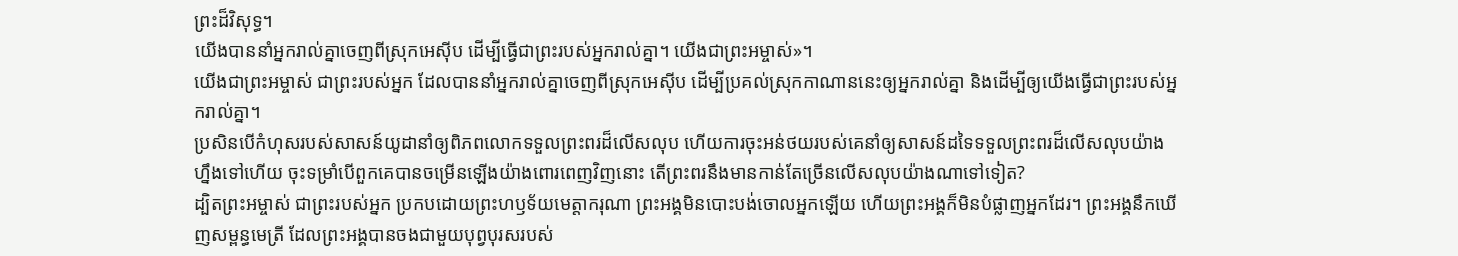ព្រះដ៏វិសុទ្ធ។
យើងបាននាំអ្នករាល់គ្នាចេញពីស្រុកអេស៊ីប ដើម្បីធ្វើជាព្រះរបស់អ្នករាល់គ្នា។ យើងជាព្រះអម្ចាស់»។
យើងជាព្រះអម្ចាស់ ជាព្រះរបស់អ្នក ដែលបាននាំអ្នករាល់គ្នាចេញពីស្រុកអេស៊ីប ដើម្បីប្រគល់ស្រុកកាណាននេះឲ្យអ្នករាល់គ្នា និងដើម្បីឲ្យយើងធ្វើជាព្រះរបស់អ្នករាល់គ្នា។
ប្រសិនបើកំហុសរបស់សាសន៍យូដានាំឲ្យពិភពលោកទទួលព្រះពរដ៏លើសលុប ហើយការចុះអន់ថយរបស់គេនាំឲ្យសាសន៍ដទៃទទួលព្រះពរដ៏លើសលុបយ៉ាងហ្នឹងទៅហើយ ចុះទម្រាំបើពួកគេបានចម្រើនឡើងយ៉ាងពោរពេញវិញនោះ តើព្រះពរនឹងមានកាន់តែច្រើនលើសលុបយ៉ាងណាទៅទៀត?
ដ្បិតព្រះអម្ចាស់ ជាព្រះរបស់អ្នក ប្រកបដោយព្រះហឫទ័យមេត្តាករុណា ព្រះអង្គមិនបោះបង់ចោលអ្នកឡើយ ហើយព្រះអង្គក៏មិនបំផ្លាញអ្នកដែរ។ ព្រះអង្គនឹកឃើញសម្ពន្ធមេត្រី ដែលព្រះអង្គបានចងជាមួយបុព្វបុរសរបស់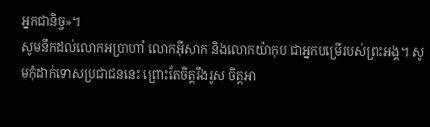អ្នកជានិច្ច»។
សូមនឹកដល់លោកអប្រាហាំ លោកអ៊ីសាក និងលោកយ៉ាកុប ជាអ្នកបម្រើរបស់ព្រះអង្គ។ សូមកុំដាក់ទោសប្រជាជននេះ ព្រោះតែចិត្តរឹងរូស ចិត្តអា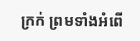ក្រក់ ព្រមទាំងអំពើ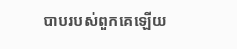បាបរបស់ពួកគេឡើយ